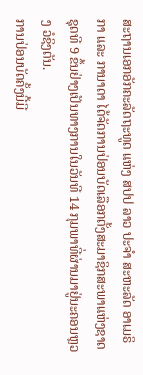ສະຖານເອກອັກຄະລັດຖະທູດ ແຫ່ງ ສປປ ລາວ ປະຈຳ ສະຫະລັດ ອາເມຣິກາ ແລະ ການາດາ ໄດ້ຈັດການປ່ອນບັດເລືອກຕັ້ງສະມາຊິກສະພາແຫ່ງຊາດຊຸດທີ 9 ຂຶ້ນຢ່າງເປັນທາງການໃນວັນທີ 14 ກຸມພາທີ່ຜ່ານມາຢູ່ນະຄອນຫຼວງ ວໍຊິງຕັນ.
ການປ່ອນບັດຄັ້ງນີ້ມີ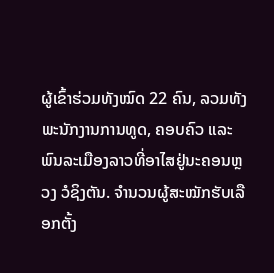ຜູ້ເຂົ້າຮ່ວມທັງໝົດ 22 ຄົນ, ລວມທັງພະນັກງານການທູດ, ຄອບຄົວ ແລະ ພົນລະເມືອງລາວທີ່ອາໄສຢູ່ນະຄອນຫຼວງ ວໍຊິງຕັນ. ຈຳນວນຜູ້ສະໝັກຮັບເລືອກຕັ້ງ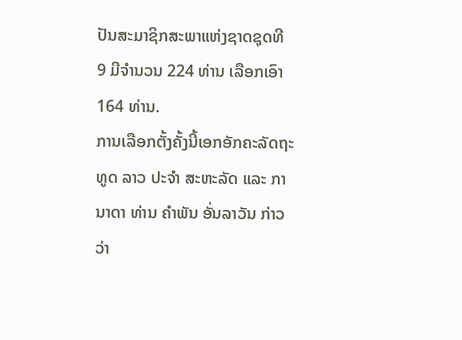ປັນສະມາຊິກສະພາແຫ່ງຊາດຊຸດທີ 9 ມີຈຳນວນ 224 ທ່ານ ເລືອກເອົາ 164 ທ່ານ.
ການເລືອກຕັ້ງຄັ້ງນີ້ເອກອັກຄະລັດຖະທູດ ລາວ ປະຈຳ ສະຫະລັດ ແລະ ການາດາ ທ່ານ ຄຳພັນ ອັ່ນລາວັນ ກ່າວວ່າ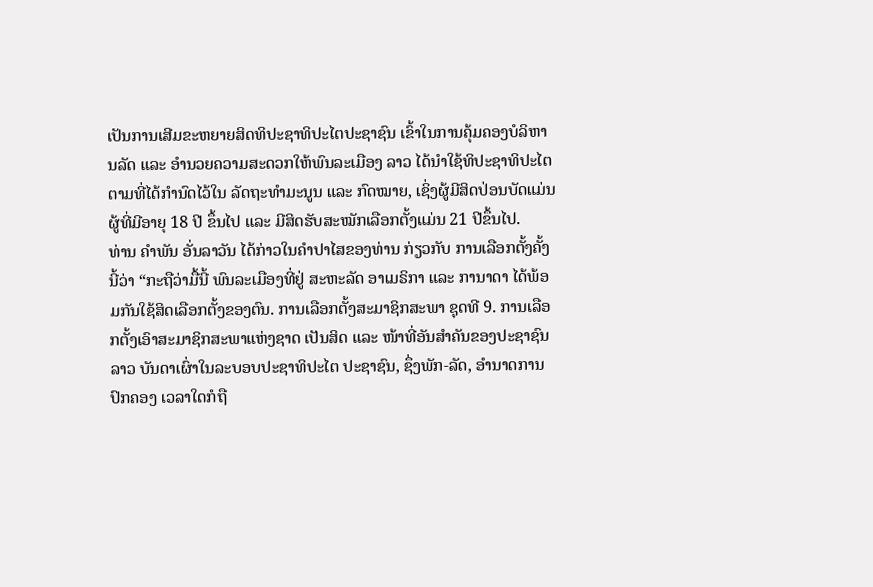ເປັນການເສີມຂະຫຍາຍສິດທິປະຊາທິປະໄຕປະຊາຊົນ ເຂົ້າໃນການຄຸ້ມຄອງບໍລິຫານລັດ ແລະ ອຳນວຍຄວາມສະດວກໃຫ້ພົນລະເມືອງ ລາວ ໄດ້ນຳໃຊ້ທິປະຊາທິປະໄຕຕາມທີ່ໄດ້ກຳນົດໄວ້ໃນ ລັດຖະທຳມະນູນ ແລະ ກົດໝາຍ, ເຊິ່ງຜູ້ມີສິດປ່ອນບັດແມ່ນຜູ້ທີ່ມີອາຍຸ 18 ປີ ຂຶ້ນໄປ ແລະ ມີສິດຮັບສະໝັກເລືອກຕັ້ງແມ່ນ 21 ປີຂຶ້ນໄປ.
ທ່ານ ຄຳພັນ ອັ່ນລາວັນ ໄດ້ກ່າວໃນຄຳປາໄສຂອງທ່ານ ກ່ຽວກັບ ການເລືອກຕັ້ງຄັ້ງນີ້ວ່າ “ກະຖືວ່າມື້ນີ້ ພົນລະເມືອງທີ່ຢູ່ ສະຫະລັດ ອາເມຣິກາ ແລະ ການາດາ ໄດ້ພ້ອມກັນໃຊ້ສິດເລືອກຕັ້ງຂອງຕົນ. ການເລືອກຕັ້ງສະມາຊິກສະພາ ຊຸດທີ 9. ການເລືອກຕັ້ງເອົາສະມາຊິກສະພາແຫ່ງຊາດ ເປັນສິດ ແລະ ໜ້າທີ່ອັນສຳຄັນຂອງປະຊາຊົນ ລາວ ບັນດາເຜົ່າໃນລະບອບປະຊາທິປະໄຕ ປະຊາຊົນ, ຊຶ່ງພັກ-ລັດ, ອຳນາດການປົກຄອງ ເວລາໃດກໍຖື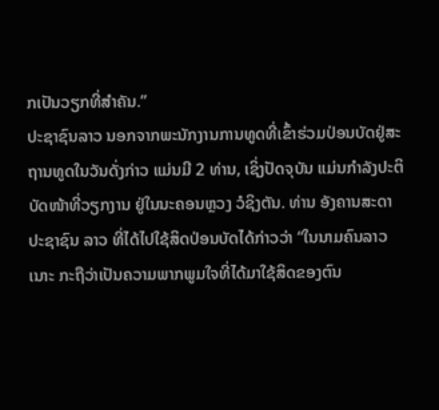ກເປັນວຽກທີ່ສຳຄັນ.”
ປະຊາຊົນລາວ ນອກຈາກພະນັກງານການທູດທີ່ເຂົ້າຮ່ວມປ່ອນບັດຢູ່ສະຖານທູດໃນວັນດັ່ງກ່າວ ແມ່ນມີ 2 ທ່ານ, ເຊິ່ງປັດຈຸບັນ ແມ່ນກຳລັງປະຕິບັດໜ້າທີ່ວຽກງານ ຢູ່ໃນນະຄອນຫຼວງ ວໍຊິງຕັນ. ທ່ານ ອັງຄານສະດາ ປະຊາຊົນ ລາວ ທີ່ໄດ້ໄປໃຊ້ສິດປ່ອນບັດໄດ້ກ່າວວ່າ “ໃນນາມຄົນລາວເນາະ ກະຖືວ່າເປັນຄວາມພາກພູມໃຈທີ່ໄດ້ມາໃຊ້ສິດຂອງຕົນ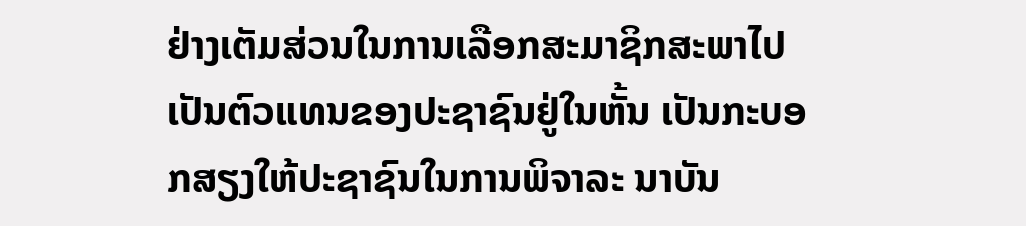ຢ່າງເຕັມສ່ວນໃນການເລືອກສະມາຊິກສະພາໄປເປັນຕົວແທນຂອງປະຊາຊົນຢູ່ໃນຫັ້ນ ເປັນກະບອກສຽງໃຫ້ປະຊາຊົນໃນການພິຈາລະ ນາບັນ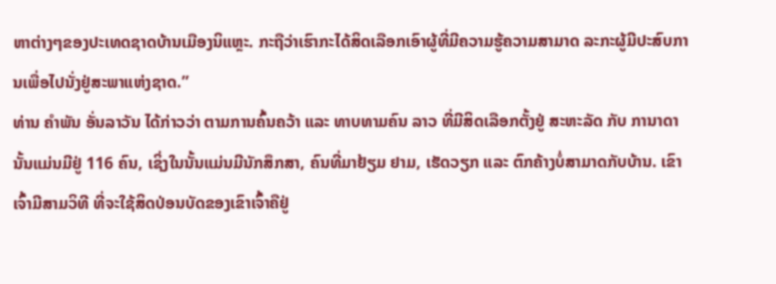ຫາຕ່າງໆຂອງປະເທດຊາດບ້ານເມືອງນິແຫຼະ. ກະຖືວ່າເຮົາກະໄດ້ສິດເລືອກເອົາຜູ້ທີ່ມີຄວາມຮູ້ຄວາມສາມາດ ລະກະຜູ້ມີປະສົບການເພື່ອໄປນັ່ງຢູ່ສະພາແຫ່ງຊາດ.”
ທ່ານ ຄຳພັນ ອັ່ນລາວັນ ໄດ້ກ່າວວ່າ ຕາມການຄົ້ນຄວ້າ ແລະ ທາບທາມຄົນ ລາວ ທີ່ມີສິດເລືອກຕັ້ງຢູ່ ສະຫະລັດ ກັບ ການາດາ ນັ້ນແມ່ນມີຢູ່ 116 ຄົນ, ເຊິ່ງໃນນັ້ນແມ່ນມີນັກສຶກສາ, ຄົນທີ່ມາຢ້ຽມ ຢາມ, ເຮັດວຽກ ແລະ ຕົກຄ້າງບໍ່ສາມາດກັບບ້ານ. ເຂົາເຈົ້າມີສາມວິທີ ທີ່ຈະໃຊ້ສິດປ່ອນບັດຂອງເຂົາເຈົ້າຄືຢູ່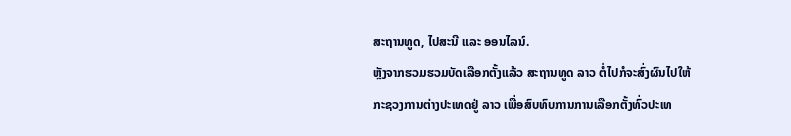ສະຖານທູດ, ໄປສະນີ ແລະ ອອນໄລນ໌.
ຫຼັງຈາກຮວມຮວມບັດເລືອກຕັ້ງແລ້ວ ສະຖານທູດ ລາວ ຕໍ່ໄປກໍຈະສົ່ງຜົນໄປໃຫ້ກະຊວງການຕ່າງປະເທດຢູ່ ລາວ ເພື່ອສົບທົບການການເລືອກຕັ້ງທົ່ວປະເທ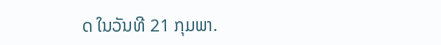ດ ໃນວັນທີ 21 ກຸມພາ.